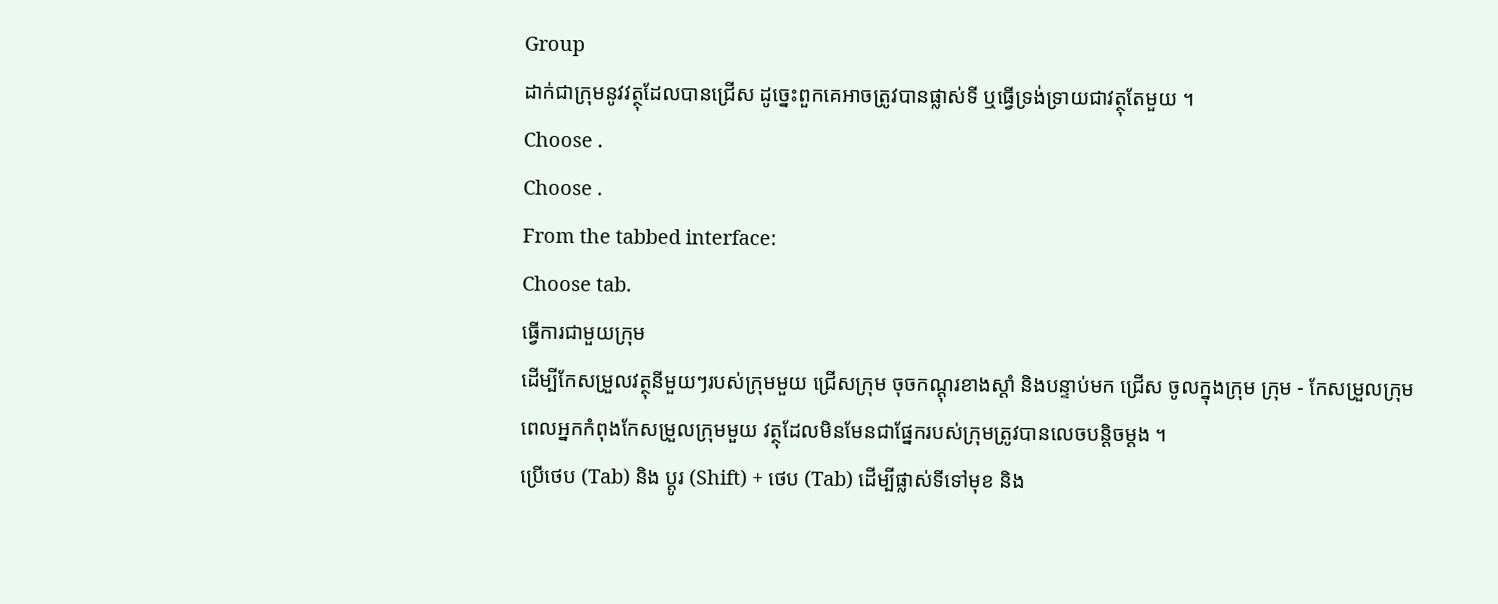Group
ដាក់ជាក្រុមនូវវត្ថុដែលបានជ្រើស ដូច្នេះពួកគេអាចត្រូវបានផ្លាស់ទី ឬធ្វើទ្រង់ទ្រាយជាវត្ថុតែមួយ ។
Choose .
Choose .
From the tabbed interface:
Choose tab.
ធ្វើការជាមួយក្រុម
ដើម្បីកែសម្រួលវត្ថុនីមួយៗរបស់ក្រុមមួយ ជ្រើសក្រុម ចុចកណ្តុរខាងស្តាំ និងបន្ទាប់មក ជ្រើស ចូលក្នុងក្រុម ក្រុម - កែសម្រួលក្រុម
ពេលអ្នកកំពុងកែសម្រួលក្រុមមួយ វត្ថុដែលមិនមែនជាផ្នែករបស់ក្រុមត្រូវបានលេចបន្តិចម្តង ។
ប្រើថេប (Tab) និង ប្តូរ (Shift) + ថេប (Tab) ដើម្បីផ្លាស់ទីទៅមុខ និង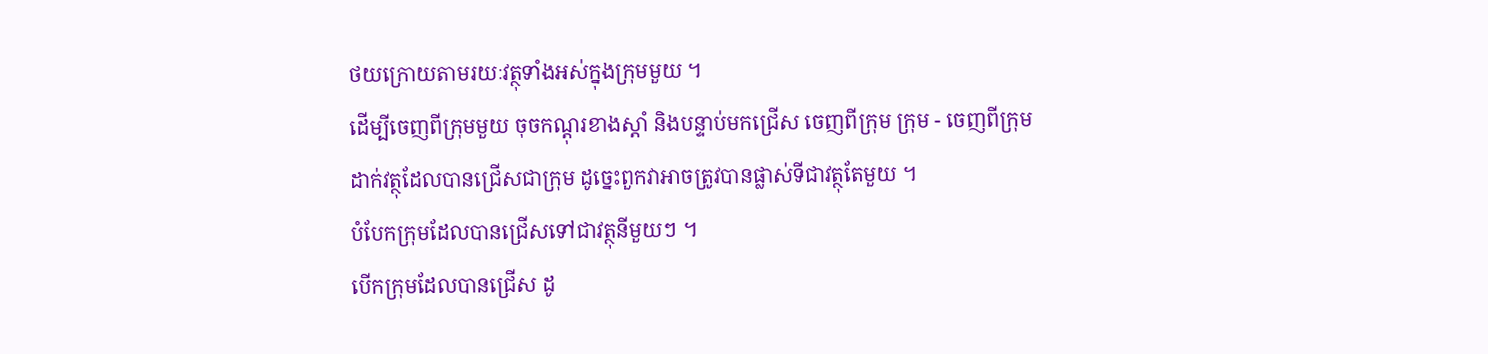ថយក្រោយតាមរយៈវត្ថុទាំងអស់ក្នុងក្រុមមួយ ។
ដើម្បីចេញពីក្រុមមួយ ចុចកណ្តុរខាងស្តាំ និងបន្ទាប់មកជ្រើស ចេញពីក្រុម ក្រុម - ចេញពីក្រុម
ដាក់វត្ថុដែលបានជ្រើសជាក្រុម ដូច្នេះពួកវាអាចត្រូវបានផ្លាស់ទីជាវត្ថុតែមួយ ។
បំបែកក្រុមដែលបានជ្រើសទៅជាវត្ថុនីមួយៗ ។
បើកក្រុមដែលបានជ្រើស ដូ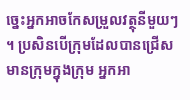ច្នេះអ្នកអាចកែសម្រួលវត្ថុនីមួយៗ ។ ប្រសិនបើក្រុមដែលបានជ្រើសមានក្រុមក្នុងក្រុម អ្នកអា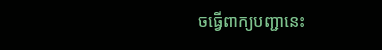ចធ្វើពាក្យបញ្ជានេះ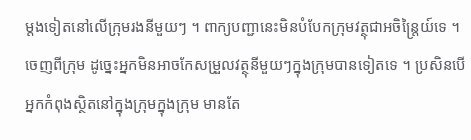ម្តងទៀតនៅលើក្រុមរងនីមួយៗ ។ ពាក្យបញ្ជានេះមិនបំបែកក្រុមវត្ថុជាអចិន្ត្រៃយ៍ទេ ។
ចេញពីក្រុម ដូច្នេះអ្នកមិនអាចកែសម្រួលវត្ថុនីមួយៗក្នុងក្រុមបានទៀតទេ ។ ប្រសិនបើអ្នកកំពុងស្ថិតនៅក្នុងក្រុមក្នុងក្រុម មានតែ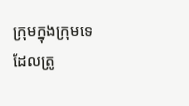ក្រុមក្នុងក្រុមទេដែលត្រូ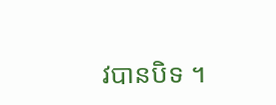វបានបិទ ។